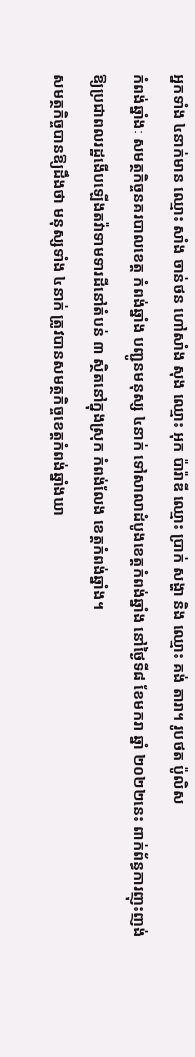អ្នកទាំង ៤នាក់មាន ឈ្មោះ សាំង ចាន់ថន ហៅសាំង សុង ឈ្មោះ អុក ប៉ារ៉ាឌី ឈ្មោះ ប្រាក់ សង្ហា និង ឈ្មោះ គង់ តារា។ រូបថត ប៉ូលិស
កំពង់ឆ្នាំងៈ សមត្ថកិច្ចនគរបាលខេត្ត កំពង់ឆ្នាំង បញ្ជូនមនុស្ស ៤នាក់ ទៅសាលាដំបូងខេត្តកំពង់ឆ្នាំង នៅថ្ងៃទី៨ ខែមករា ឆ្នាំ ២០២២នេះ ពាក់ព័ន្ធការញុះញង់ឱ្យប្រជាពលរដ្ឋងើបឡើងតវ៉ាទាមទារដីនៅតំបន់ ៣ ស្ថិតនៅក្នុងស្រុក កំពង់លែង ខេត្តកំពង់ឆ្នាំង។
សមត្ថកិច្ចបានឱ្យដឹងថា មនុស្សទាំង ៤នាក់ ត្រូវបានសមត្ថកិច្ចខេត្តកំពង់ឆ្នាំងឃា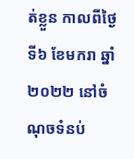ត់ខ្លួន កាលពីថ្ងៃទី៦ ខែមករា ឆ្នាំ ២០២២ នៅចំណុចទំនប់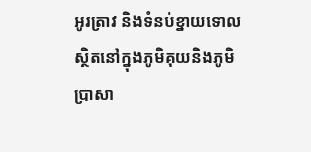អូរត្រាវ និងទំនប់ខ្នាយទោល ស្ថិតនៅក្នុងភូមិគុយនិងភូមិប្រាសា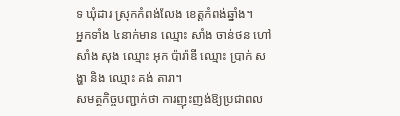ទ ឃុំដារ ស្រុកកំពង់លែង ខេត្តកំពង់ឆ្នាំង។
អ្នកទាំង ៤នាក់មាន ឈ្មោះ សាំង ចាន់ថន ហៅសាំង សុង ឈ្មោះ អុក ប៉ារ៉ាឌី ឈ្មោះ ប្រាក់ សង្ហា និង ឈ្មោះ គង់ តារា។
សមត្ថកិច្ចបញ្ជាក់ថា ការញុះញង់ឱ្យប្រជាពល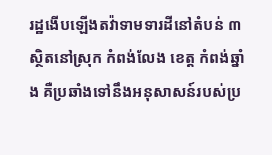រដ្ឋងើបឡើងតវ៉ាទាមទារដីនៅតំបន់ ៣ ស្ថិតនៅស្រុក កំពង់លែង ខេត្ត កំពង់ឆ្នាំង គឺប្រឆាំងទៅនឹងអនុសាសន៍របស់ប្រ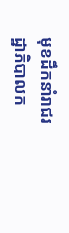មុខដឹកនាំរាជរដ្ឋាភិបាលក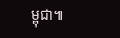ម្ពុជា៕